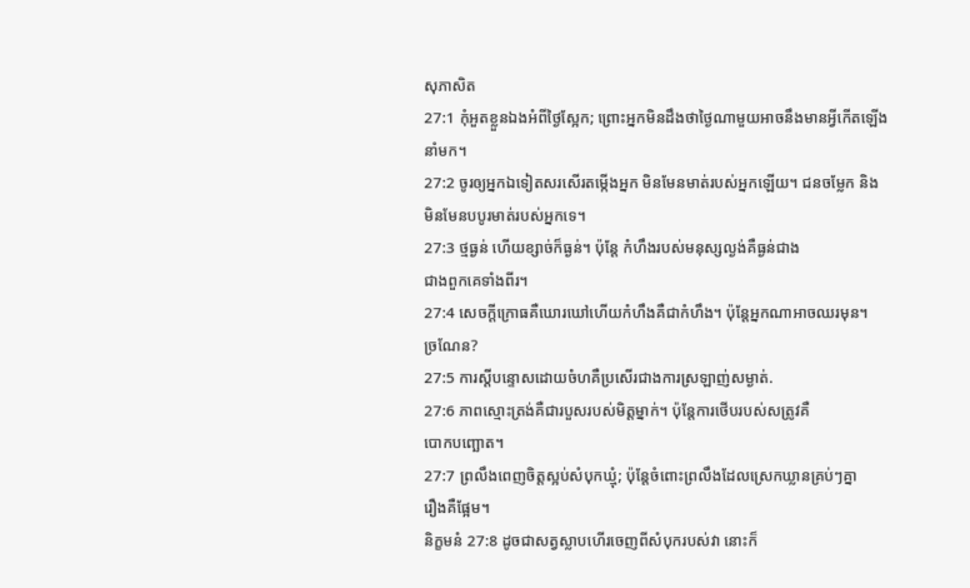សុភាសិត
27:1 កុំអួតខ្លួនឯងអំពីថ្ងៃស្អែក; ព្រោះអ្នកមិនដឹងថាថ្ងៃណាមួយអាចនឹងមានអ្វីកើតឡើង
នាំមក។
27:2 ចូរឲ្យអ្នកឯទៀតសរសើរតម្កើងអ្នក មិនមែនមាត់របស់អ្នកឡើយ។ ជនចម្លែក និង
មិនមែនបបូរមាត់របស់អ្នកទេ។
27:3 ថ្មធ្ងន់ ហើយខ្សាច់ក៏ធ្ងន់។ ប៉ុន្តែ កំហឹងរបស់មនុស្សល្ងង់គឺធ្ងន់ជាង
ជាងពួកគេទាំងពីរ។
27:4 សេចក្ដីក្រោធគឺឃោរឃៅហើយកំហឹងគឺជាកំហឹង។ ប៉ុន្តែអ្នកណាអាចឈរមុន។
ច្រណែន?
27:5 ការស្តីបន្ទោសដោយចំហគឺប្រសើរជាងការស្រឡាញ់សម្ងាត់.
27:6 ភាពស្មោះត្រង់គឺជារបួសរបស់មិត្តម្នាក់។ ប៉ុន្តែការថើបរបស់សត្រូវគឺ
បោកបញ្ឆោត។
27:7 ព្រលឹងពេញចិត្តស្អប់សំបុកឃ្មុំ; ប៉ុន្តែចំពោះព្រលឹងដែលស្រេកឃ្លានគ្រប់ៗគ្នា
រឿងគឺផ្អែម។
និក្ខមនំ 27:8 ដូចជាសត្វស្លាបហើរចេញពីសំបុករបស់វា នោះក៏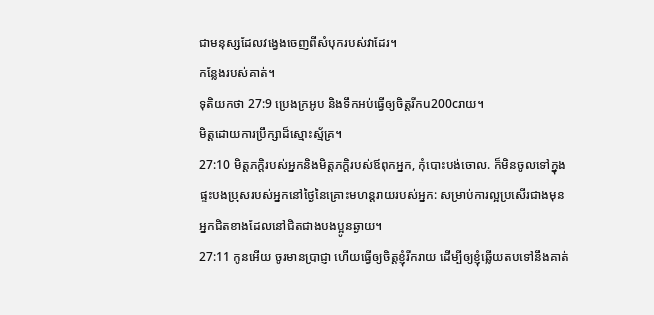ជាមនុស្សដែលវង្វេងចេញពីសំបុករបស់វាដែរ។
កន្លែងរបស់គាត់។
ទុតិយកថា 27:9 ប្រេងក្រអូប និងទឹកអប់ធ្វើឲ្យចិត្តរីកu200cរាយ។
មិត្តដោយការប្រឹក្សាដ៏ស្មោះស្ម័គ្រ។
27:10 មិត្តភក្តិរបស់អ្នកនិងមិត្តភក្តិរបស់ឪពុកអ្នក, កុំបោះបង់ចោល. ក៏មិនចូលទៅក្នុង
ផ្ទះបងប្រុសរបស់អ្នកនៅថ្ងៃនៃគ្រោះមហន្តរាយរបស់អ្នក: សម្រាប់ការល្អប្រសើរជាងមុន
អ្នកជិតខាងដែលនៅជិតជាងបងប្អូនឆ្ងាយ។
27:11 កូនអើយ ចូរមានប្រាជ្ញា ហើយធ្វើឲ្យចិត្តខ្ញុំរីករាយ ដើម្បីឲ្យខ្ញុំឆ្លើយតបទៅនឹងគាត់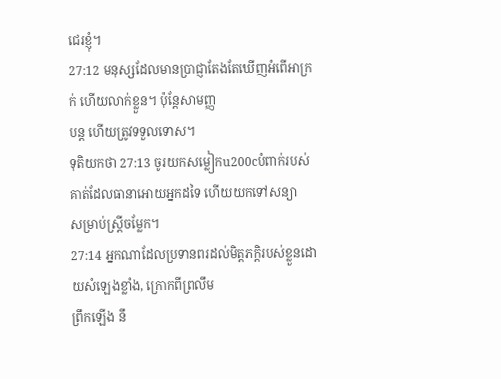ជេរខ្ញុំ។
27:12 មនុស្សដែលមានប្រាជ្ញាតែងតែឃើញអំពើអាក្រក់ ហើយលាក់ខ្លួន។ ប៉ុន្តែសាមញ្ញ
បន្ត ហើយត្រូវទទួលទោស។
ទុតិយកថា 27:13 ចូរយកសម្លៀកu200cបំពាក់របស់គាត់ដែលធានាអោយអ្នកដទៃ ហើយយកទៅសន្យា
សម្រាប់ស្ត្រីចម្លែក។
27:14 អ្នកណាដែលប្រទានពរដល់មិត្តភក្តិរបស់ខ្លួនដោយសំឡេងខ្លាំង, ក្រោកពីព្រលឹម
ព្រឹកឡើង នឹ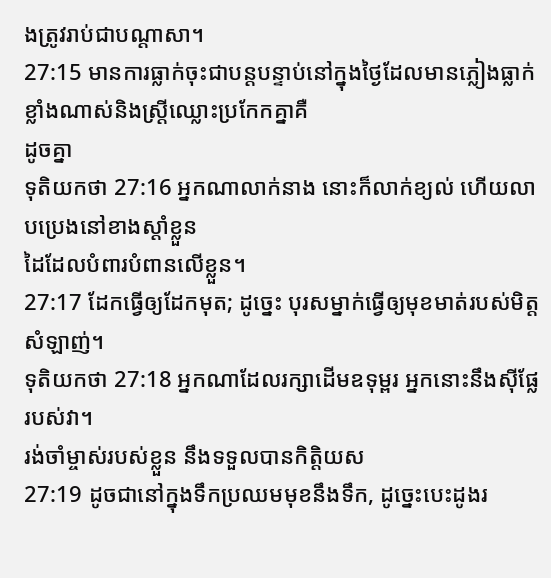ងត្រូវរាប់ជាបណ្ដាសា។
27:15 មានការធ្លាក់ចុះជាបន្តបន្ទាប់នៅក្នុងថ្ងៃដែលមានភ្លៀងធ្លាក់ខ្លាំងណាស់និងស្ត្រីឈ្លោះប្រកែកគ្នាគឺ
ដូចគ្នា
ទុតិយកថា 27:16 អ្នកណាលាក់នាង នោះក៏លាក់ខ្យល់ ហើយលាបប្រេងនៅខាងស្ដាំខ្លួន
ដៃដែលបំពារបំពានលើខ្លួន។
27:17 ដែកធ្វើឲ្យដែកមុត; ដូច្នេះ បុរសម្នាក់ធ្វើឲ្យមុខមាត់របស់មិត្តសំឡាញ់។
ទុតិយកថា 27:18 អ្នកណាដែលរក្សាដើមឧទុម្ពរ អ្នកនោះនឹងស៊ីផ្លែរបស់វា។
រង់ចាំម្ចាស់របស់ខ្លួន នឹងទទួលបានកិត្តិយស
27:19 ដូចជានៅក្នុងទឹកប្រឈមមុខនឹងទឹក, ដូច្នេះបេះដូងរ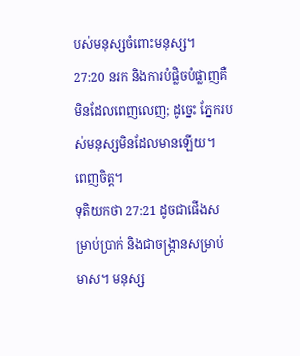បស់មនុស្សចំពោះមនុស្ស។
27:20 នរក និងការបំផ្លិចបំផ្លាញគឺមិនដែលពេញលេញ; ដូច្នេះ ភ្នែករបស់មនុស្សមិនដែលមានឡើយ។
ពេញចិត្ត។
ទុតិយកថា 27:21 ដូចជាផើងសម្រាប់ប្រាក់ និងជាចង្រ្កានសម្រាប់មាស។ មនុស្ស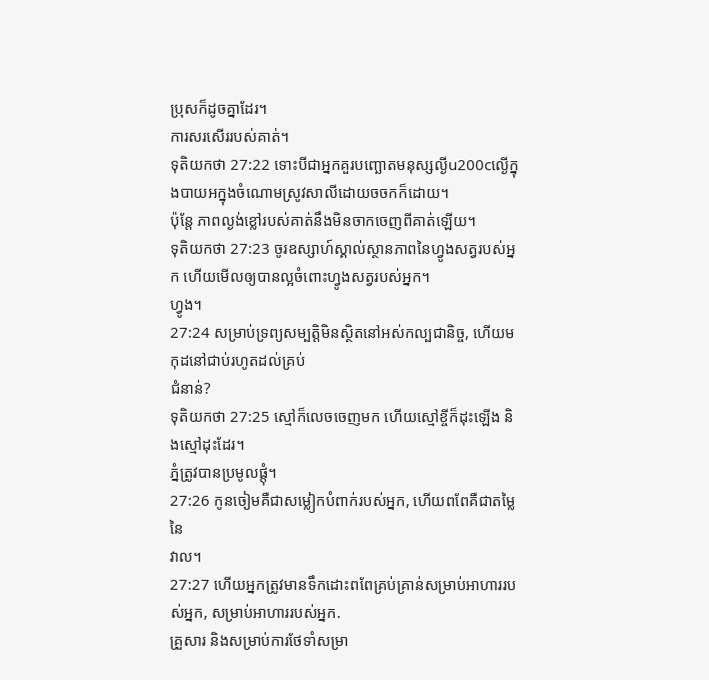ប្រុសក៏ដូចគ្នាដែរ។
ការសរសើររបស់គាត់។
ទុតិយកថា 27:22 ទោះបីជាអ្នកគួរបញ្ឆោតមនុស្សល្ងីu200cល្ងើក្នុងបាយអក្នុងចំណោមស្រូវសាលីដោយចចកក៏ដោយ។
ប៉ុន្តែ ភាពល្ងង់ខ្លៅរបស់គាត់នឹងមិនចាកចេញពីគាត់ឡើយ។
ទុតិយកថា 27:23 ចូរឧស្សាហ៍ស្គាល់ស្ថានភាពនៃហ្វូងសត្វរបស់អ្នក ហើយមើលឲ្យបានល្អចំពោះហ្វូងសត្វរបស់អ្នក។
ហ្វូង។
27:24 សម្រាប់ទ្រព្យសម្បត្តិមិនស្ថិតនៅអស់កល្បជានិច្ច, ហើយមកុដនៅជាប់រហូតដល់គ្រប់
ជំនាន់?
ទុតិយកថា 27:25 ស្មៅក៏លេចចេញមក ហើយស្មៅខ្ចីក៏ដុះឡើង និងស្មៅដុះដែរ។
ភ្នំត្រូវបានប្រមូលផ្តុំ។
27:26 កូនចៀមគឺជាសម្លៀកបំពាក់របស់អ្នក, ហើយពពែគឺជាតម្លៃនៃ
វាល។
27:27 ហើយអ្នកត្រូវមានទឹកដោះពពែគ្រប់គ្រាន់សម្រាប់អាហាររបស់អ្នក, សម្រាប់អាហាររបស់អ្នក.
គ្រួសារ និងសម្រាប់ការថែទាំសម្រា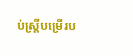ប់ស្ត្រីបម្រើរប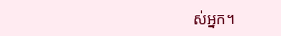ស់អ្នក។